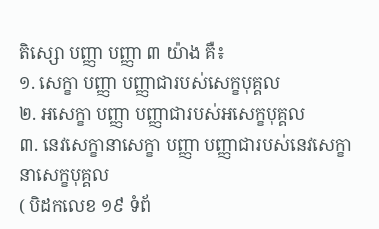តិស្សោ បញ្ញា បញ្ញា ៣ យ៉ាង គឺ៖
១. សេក្ខា បញ្ញា បញ្ញាជារបស់សេក្ខបុគ្គល
២. អសេក្ខា បញ្ញា បញ្ញាជារបស់អសេក្ខបុគ្គល
៣. នេវសេក្ខានាសេក្ខា បញ្ញា បញ្ញាជារបស់នេវសេក្ខានាសេក្ខបុគ្គល
( បិដកលេខ ១៩ ទំព័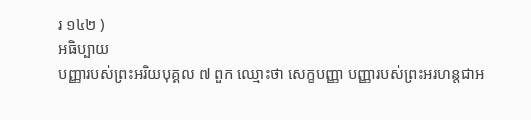រ ១៤២ )
អធិប្បាយ
បញ្ញារបស់ព្រះអរិយបុគ្គល ៧ ពួក ឈ្មោះថា សេក្ខបញ្ញា បញ្ញារបស់ព្រះអរហន្តជាអ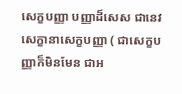សេក្ខបញ្ញា បញ្ញាដ៏សេស ជានេវសេក្ខានាសេក្ខបញ្ញា ( ជាសេក្ខបញ្ញាក៏មិនមែន ជាអ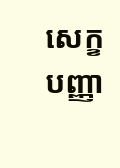សេក្ខបញ្ញា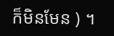ក៏មិនមែន ) ។